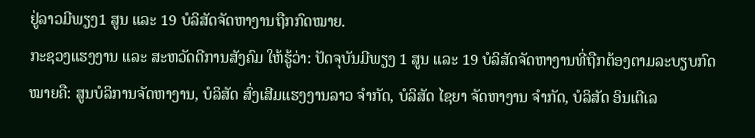ຢູ່ລາວມີພຽງ1 ສູນ ແລະ 19 ບໍລິສັດຈັດຫາງານຖືກກົດໝາຍ.
ກະຊວງແຮງງານ ແລະ ສະຫວັດດີການສັງຄົມ ໃຫ້ຮູ້ວ່າ: ປັດຈຸບັນມີພຽງ 1 ສູນ ແລະ 19 ບໍລິສັດຈັດຫາງານທີ່ຖືກຕ້ອງຕາມລະບຽບກົດໝາຍຄື: ສູນບໍລິການຈັດຫາງານ, ບໍລິສັດ ສົ່ງເສີມແຮງງານລາວ ຈຳກັດ, ບໍລິສັດ ໄຊຍາ ຈັດຫາງານ ຈຳກັດ, ບໍລິສັດ ອິນເຕີເລ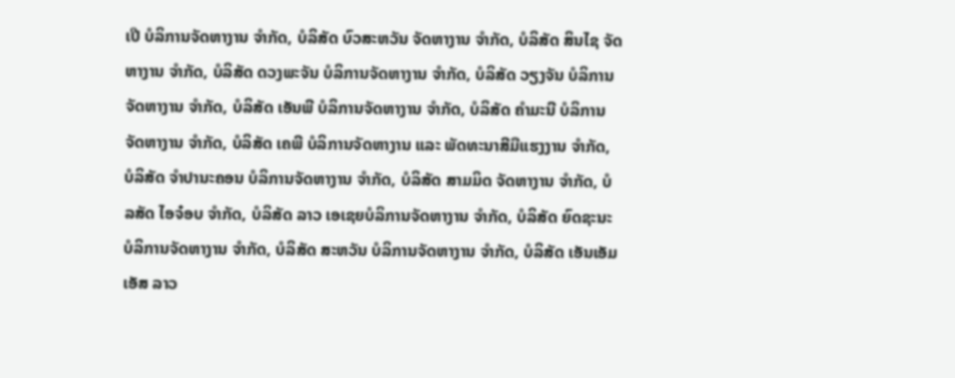ເປີ ບໍລິການຈັດຫາງານ ຈຳກັດ, ບໍລິສັດ ບົວສະຫວັນ ຈັດຫາງານ ຈຳກັດ, ບໍລິສັດ ສິນໄຊ ຈັດຫາງານ ຈຳກັດ, ບໍລິສັດ ດວງພະຈັນ ບໍລິການຈັດຫາງານ ຈຳກັດ, ບໍລິສັດ ວຽງຈັນ ບໍລິການຈັດຫາງານ ຈຳກັດ, ບໍລິສັດ ເອັນພີ ບໍລິການຈັດຫາງານ ຈຳກັດ, ບໍລິສັດ ຄຳມະນີ ບໍລິການຈັດຫາງານ ຈຳກັດ, ບໍລິສັດ ເຄພີ ບໍລິການຈັດຫາງານ ແລະ ພັດທະນາສີມືແຮງງານ ຈຳກັດ, ບໍລິສັດ ຈຳປານະຄອນ ບໍລິການຈັດຫາງານ ຈຳກັດ, ບໍລິສັດ ສາມມິດ ຈັດຫາງານ ຈຳກັດ, ບໍລສັດ ໄອຈ໋ອບ ຈຳກັດ, ບໍລິສັດ ລາວ ເອເຊຍບໍລິການຈັດຫາງານ ຈຳກັດ, ບໍລິສັດ ຍົດຊະນະບໍລິການຈັດຫາງານ ຈຳກັດ, ບໍລິສັດ ສະຫວັນ ບໍລິການຈັດຫາງານ ຈຳກັດ, ບໍລິສັດ ເອັນເອັມເອັສ ລາວ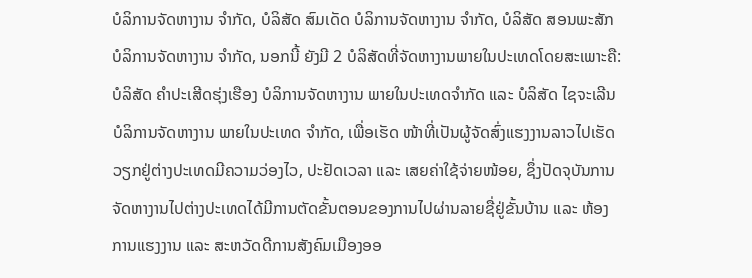ບໍລິການຈັດຫາງານ ຈຳກັດ, ບໍລິສັດ ສົມເດັດ ບໍລິການຈັດຫາງານ ຈຳກັດ, ບໍລິສັດ ສອນພະສັກ ບໍລິການຈັດຫາງານ ຈຳກັດ, ນອກນີ້ ຍັງມີ 2 ບໍລິສັດທີ່ຈັດຫາງານພາຍໃນປະເທດໂດຍສະເພາະຄື: ບໍລິສັດ ຄຳປະເສີດຮຸ່ງເຮືອງ ບໍລິການຈັດຫາງານ ພາຍໃນປະເທດຈຳກັດ ແລະ ບໍລິສັດ ໄຊຈະເລີນບໍລິການຈັດຫາງານ ພາຍໃນປະເທດ ຈຳກັດ, ເພື່ອເຮັດ ໜ້າທີ່ເປັນຜູ້ຈັດສົ່ງແຮງງານລາວໄປເຮັດວຽກຢູ່ຕ່າງປະເທດມີຄວາມວ່ອງໄວ, ປະຢັດເວລາ ແລະ ເສຍຄ່າໃຊ້ຈ່າຍໜ້ອຍ, ຊຶ່ງປັດຈຸບັນການຈັດຫາງານໄປຕ່າງປະເທດໄດ້ມີການຕັດຂັ້ນຕອນຂອງການໄປຜ່ານລາຍຊື່ຢູ່ຂັ້ນບ້ານ ແລະ ຫ້ອງການແຮງງານ ແລະ ສະຫວັດດີການສັງຄົມເມືອງອອ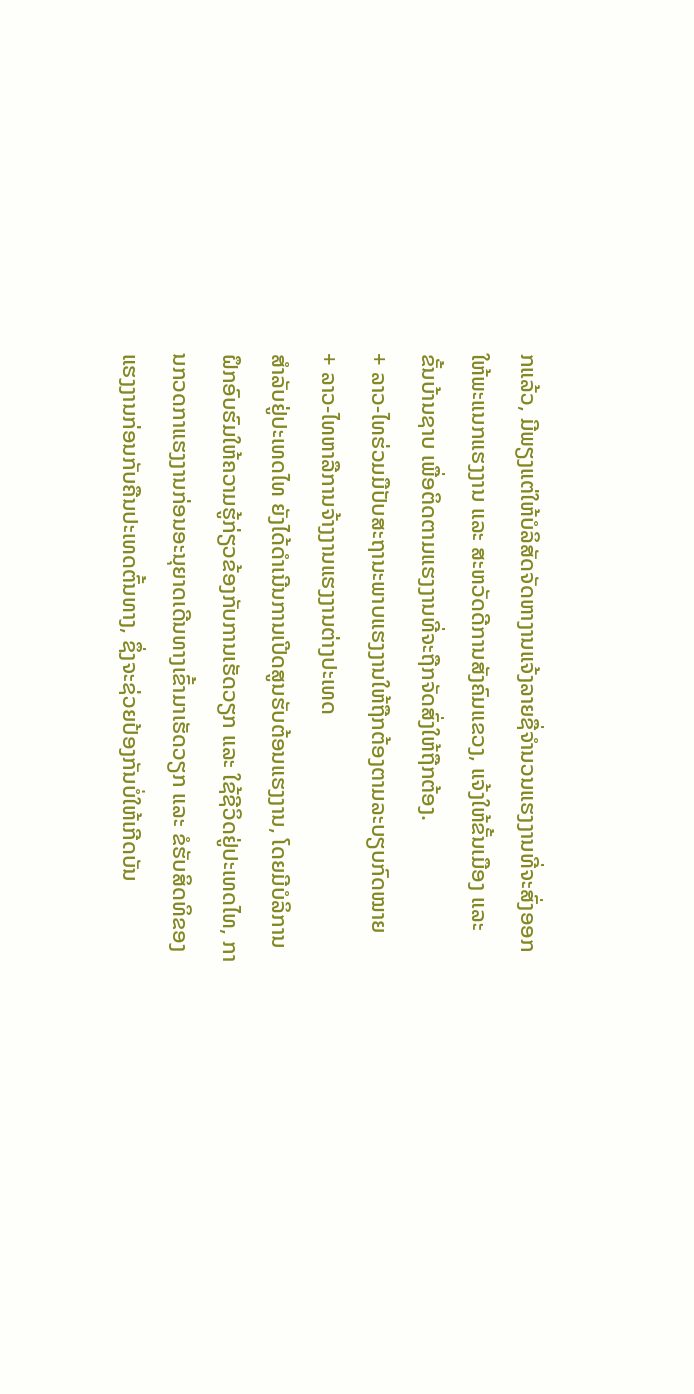ກແລ້ວ, ມີພຽງແຕ່ໃຫ້ບໍລິສັດຈັດຫາງານແຈ້ງລາຍຊື່ຈໍານວນແຮງງານທີ່ຈະສົ່ງອອກໃຫ້ພະແນກແຮງງານ ແລະ ສະຫວັດດີການສັງຄົມແຂວງ, ແຈ້ງໃຫ້ຂັ້ນເມືອງ ແລະ ຂັ້ນບ້ານຊາບ ເພື່ອຕິດຕາມແຮງງານທີ່ຈະຖືກຈັດສົ່ງໃຫ້ຖືກຕ້ອງ.
+ ລາວ-ໄທຮ່ວມມືປັບສະຖານະພາບແຮງງານໃຫ້ຖືກຕ້ອງຕາມລະບຽບກົດໝາຍ
+ ລາວ-ໄທຫາລືການຈ້າງງານແຮງງານຕ່າງປະເທດ
ສໍາລັບຢູ່ປະເທດໄທ ຍັງໄດ້ດຳເນີນການເປີດສູນຮັບຕ້ອນແຮງງານ, ໂດຍມີບໍລິການຝຶກອົບຮົມໃຫ້ຄວາມຮູ້ກ່ຽວຂ້ອງກັບການເຮັດວຽກ ແລະ ໃຊ້ຊີວິດຢູ່ປະເທດໄທ, ການກວດກາແຮງງານກ່ອນອະນຸຍາດເດີນທາງເຂົ້າມາເຮັດວຽກ ແລະ ຂໍຮັບສິດທິຂອງແຮງງານກ່ອນກັບຄືນປະເທດຕົ້ນທາງ, ຊຶ່ງຈະຊ່ວຍປ້ອງກັນບໍ່ໃຫ້ເກີດບັນ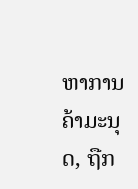ຫາການຄ້າມະນຸດ, ຖືກ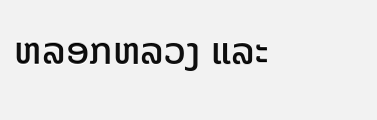ຫລອກຫລວງ ແລະ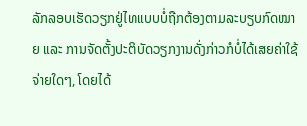ລັກລອບເຮັດວຽກຢູ່ໄທແບບບໍ່ຖືກຕ້ອງຕາມລະບຽບກົດໝາຍ ແລະ ການຈັດຕັ້ງປະຕິບັດວຽກງານດັ່ງກ່າວກໍບໍ່ໄດ້ເສຍຄ່າໃຊ້ຈ່າຍໃດໆ, ໂດຍໄດ້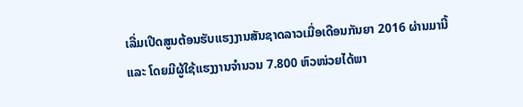ເລີ່ມເປີດສູນຕ້ອນຮັບແຮງງານສັນຊາດລາວເມື່ອເດືອນກັນຍາ 2016 ຜ່ານມານີ້ ແລະ ໂດຍມີຜູ້ໃຊ້ແຮງງານຈຳນວນ 7.800 ຫົວໜ່ວຍໄດ້ພາ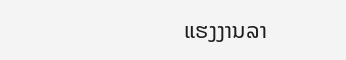ແຮງງານລາ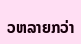ວຫລາຍກວ່າ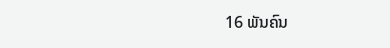16 ພັນຄົນ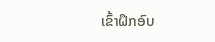ເຂົ້າຝຶກອົບ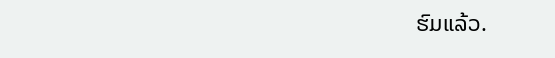ຮົມແລ້ວ.